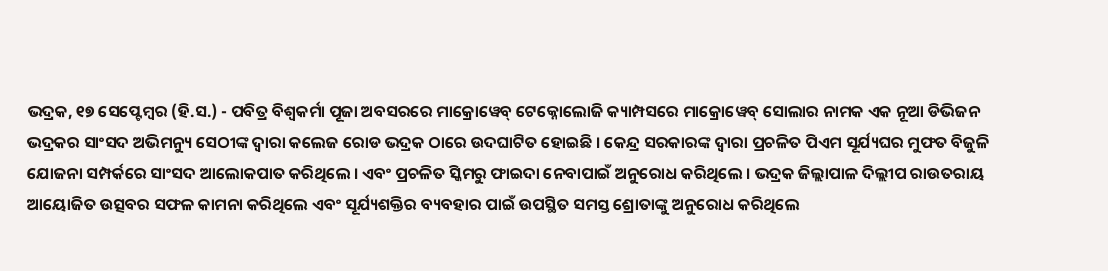ଭଦ୍ରକ, ୧୭ ସେପ୍ଟେମ୍ବର (ହି.ସ.) - ପବିତ୍ର ବିଶ୍ୱକର୍ମା ପୂଜା ଅବସରରେ ମାକ୍ରୋୱେବ୍ ଟେକ୍ନୋଲୋଜି କ୍ୟାମ୍ପସରେ ମାକ୍ରୋୱେବ୍ ସୋଲାର ନାମକ ଏକ ନୂଆ ଡିଭିଜନ ଭଦ୍ରକର ସାଂସଦ ଅଭିମନ୍ୟୁ ସେଠୀଙ୍କ ଦ୍ୱାରା କଲେଜ ରୋଡ ଭଦ୍ରକ ଠାରେ ଉଦଘାଟିତ ହୋଇଛି । କେନ୍ଦ୍ର ସରକାରଙ୍କ ଦ୍ୱାରା ପ୍ରଚଳିତ ପିଏମ ସୂର୍ଯ୍ୟଘର ମୁଫତ ବିଜୁଳି ଯୋଜନା ସମ୍ପର୍କରେ ସାଂସଦ ଆଲୋକପାତ କରିଥିଲେ । ଏବଂ ପ୍ରଚଳିତ ସ୍କିମରୁ ଫାଇଦା ନେବାପାଇଁ ଅନୁରୋଧ କରିଥିଲେ । ଭଦ୍ରକ ଜିଲ୍ଲାପାଳ ଦିଲ୍ଲୀପ ରାଉତରାୟ ଆୟୋଜିତ ଉତ୍ସବର ସଫଳ କାମନା କରିଥିଲେ ଏବଂ ସୂର୍ଯ୍ୟଶକ୍ତିର ବ୍ୟବହାର ପାଇଁ ଉପସ୍ଥିତ ସମସ୍ତ ଶ୍ରୋତାଙ୍କୁ ଅନୁରୋଧ କରିଥିଲେ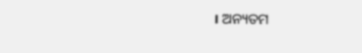। ଅନ୍ୟତମ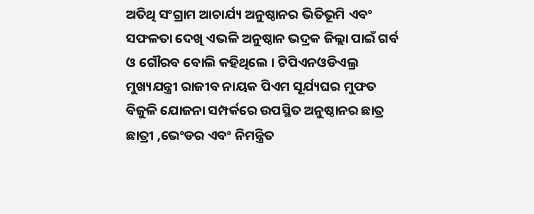ଅତିଥି ସଂଗ୍ରାମ ଆଚାର୍ଯ୍ୟ ଅନୁଷ୍ଠାନର ଭିତିଭୂମି ଏବଂ ସଫଳତା ଦେଖି ଏଭଳି ଅନୁଷ୍ଠାନ ଭଦ୍ରକ ଜିଲ୍ଲା ପାଇଁ ଗର୍ବ ଓ ଗୌରବ ବୋଲି କହିଥିଲେ । ଟିପିଏନଓଡିଏଲ୍ର ମୁଖ୍ୟଯନ୍ତ୍ରୀ ରାଜୀବ ନାୟକ ପିଏମ ସୂର୍ଯ୍ୟଘର ମୁଫତ ବିଜୁଳି ଯୋଜନା ସମ୍ପର୍କରେ ଉପସ୍ଥିତ ଅନୁଷ୍ଠାନର ଛାତ୍ର ଛାତ୍ରୀ ,ଭେଂଡର ଏବଂ ନିମନ୍ତ୍ରିତ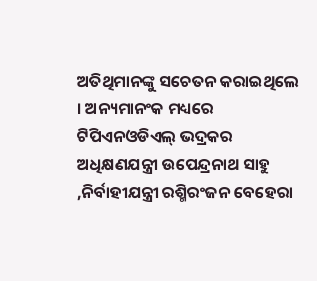ଅତିଥିମାନଙ୍କୁ ସଚେତନ କରାଇଥିଲେ । ଅନ୍ୟମାନଂକ ମଧ୍ୟରେ ଟିପିଏନଓଡିଏଲ୍ ଭଦ୍ରକର ଅଧିକ୍ଷଣଯନ୍ତ୍ରୀ ଉପେନ୍ଦ୍ରନାଥ ସାହୁ ,ନିର୍ବାହୀଯନ୍ତ୍ରୀ ରଶ୍ମିରଂଜନ ବେହେରା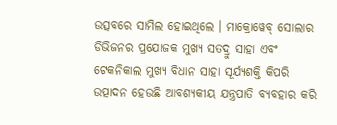ଉତ୍ସବରେ ସାମିଲ ହୋଇଥିଲେ । ମାକ୍ରୋୱେବ୍ ସୋଲାର ଡିଭିଜନର ପ୍ରଯୋଜକ ମୁଖ୍ୟ ସତଦ୍ରୁ ସାହା ଏବଂ ଟେକନିକାଲ ମୁଖ୍ୟ ବିଧାନ ସାହା ସୂର୍ଯ୍ୟଶକ୍ତି କିପରି ଉତ୍ପାଦନ ହେଉଛି ଆବଶ୍ୟକୀୟ ଯନ୍ତ୍ରପାତି ବ୍ୟବହାର କରି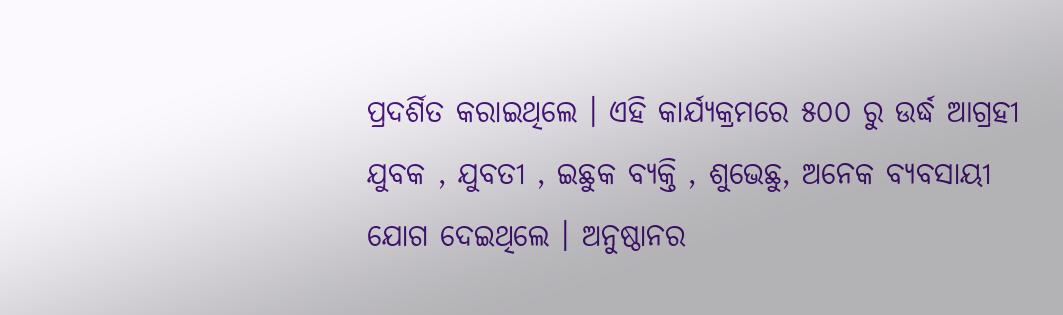ପ୍ରଦର୍ଶିତ କରାଇଥିଲେ । ଏହି କାର୍ଯ୍ୟକ୍ରମରେ ୫୦୦ ରୁ ଉର୍ଦ୍ଧ ଆଗ୍ରହୀ ଯୁବକ , ଯୁବତୀ , ଇଛୁକ ବ୍ୟକ୍ତି , ଶୁଭେଛୁ, ଅନେକ ବ୍ୟବସାୟୀ ଯୋଗ ଦେଇଥିଲେ । ଅନୁଷ୍ଠାନର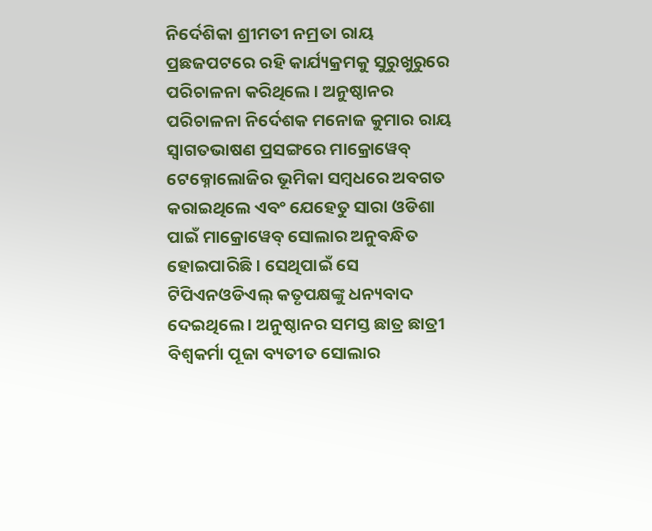ନିର୍ଦେଶିକା ଶ୍ରୀମତୀ ନମ୍ରତା ରାୟ ପ୍ରଛଜପଟରେ ରହି କାର୍ଯ୍ୟକ୍ରମକୁ ସୁରୁଖୁରୁରେ ପରିଚାଳନା କରିଥିଲେ । ଅନୁଷ୍ଠାନର ପରିଚାଳନା ନିର୍ଦେଶକ ମନୋଜ କୁମାର ରାୟ ସ୍ୱାଗତଭାଷଣ ପ୍ରସଙ୍ଗରେ ମାକ୍ରୋୱେବ୍ ଟେକ୍ନୋଲୋଜିର ଭୂମିକା ସମ୍ବଧରେ ଅବଗତ କରାଇଥିଲେ ଏବଂ ଯେହେତୁ ସାରା ଓଡିଶା ପାଇଁ ମାକ୍ରୋୱେବ୍ ସୋଲାର ଅନୁବନ୍ଧିତ ହୋଇପାରିଛି । ସେଥିପାଇଁ ସେ ଟିପିଏନଓଡିଏଲ୍ କତୃପକ୍ଷଙ୍କୁ ଧନ୍ୟବାଦ ଦେଇଥିଲେ । ଅନୁଷ୍ଠାନର ସମସ୍ତ ଛାତ୍ର ଛାତ୍ରୀ ବିଶ୍ୱକର୍ମା ପୂଜା ବ୍ୟତୀତ ସୋଲାର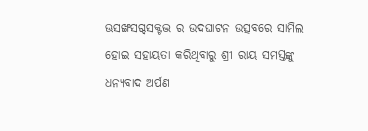ଊସଙ୍ଖସଗ୍ଦସକ୍ଟଦ୍ଭ ର ଉଦଘାଟନ ଉତ୍ସବରେ ସାମିଲ ହୋଇ ସହାୟତା କରିଥିବାରୁ ଶ୍ରୀ ରାୟ ସମସ୍ତଙ୍କୁ ଧନ୍ୟବାଦ ଅର୍ପଣ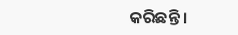କରିଛନ୍ତି ।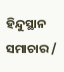ହିନ୍ଦୁସ୍ଥାନ ସମାଚାର /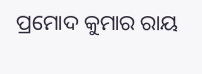ପ୍ରମୋଦ କୁମାର ରାୟ